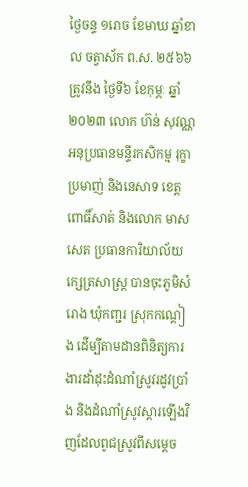ថ្ងៃចន្ទ ១រោច ខែមាឃ ឆ្នាំខាល ចត្វាស័ក ព.ស. ២៥៦៦ ត្រូវនឹង ថ្ងៃទី៦ ខែកុម្ភៈ ឆ្នាំ២០២៣ លោក ហ៊ន់ សុវណ្ណ អនុប្រធានមន្ទីរកសិកម្ម រុក្ខាប្រមាញ់ និងនេសាទ ខេត្តពោធិ៍សាត់ និងលោក មាស សេត ប្រធានការិយាល័យក្សេត្រសាស្រ្ត បានចុះភូមិសំរោង ឃុំកញ្ជរ ស្រុកកណ្តៀង ដើម្បីតាមដានពិនិត្យការងារដាំដុះដំណាំស្រូវរដូវប្រាំង និងដំណាំស្រូវស្តារឡើងវិញដែលពូជស្រូវពីសម្តេច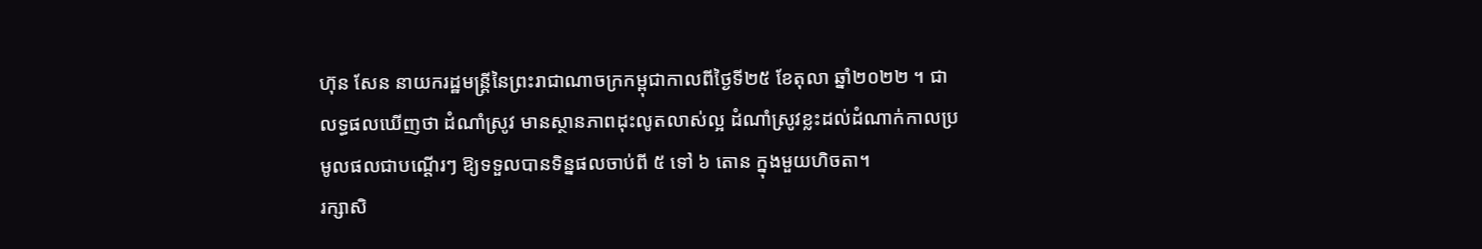ហ៊ុន សែន នាយករដ្ឋមន្ត្រីនៃព្រះរាជាណាចក្រកម្ពុជាកាលពីថ្ងៃទី២៥ ខែតុលា ឆ្នាំ២០២២ ។ ជាលទ្ធផលឃើញថា ដំណាំស្រូវ មានស្ថានភាពដុះលូតលាស់ល្អ ដំណាំស្រូវខ្លះដល់ដំណាក់កាលប្រមូលផលជាបណ្ដើរៗ ឱ្យទទួលបានទិន្នផលចាប់ពី ៥ ទៅ ៦ តោន ក្នុងមួយហិចតា។
រក្សាសិ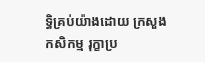ទិ្ធគ្រប់យ៉ាងដោយ ក្រសួងកសិកម្ម រុក្ខាប្រ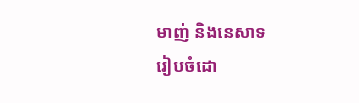មាញ់ និងនេសាទ
រៀបចំដោ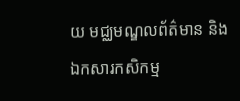យ មជ្ឈមណ្ឌលព័ត៌មាន និងឯកសារកសិកម្ម